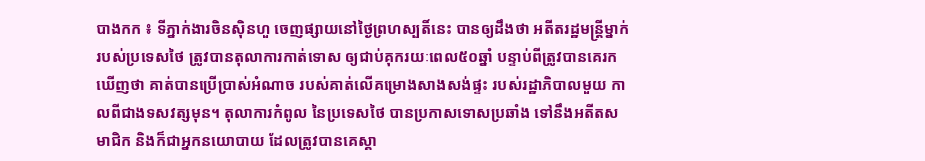បាងកក ៖ ទីភ្នាក់ងារចិនស៊ិនហួ ចេញផ្សាយនៅថ្ងៃព្រហស្បតិ៍នេះ បានឲ្យដឹងថា អតីតរដ្ឋមន្ត្រីម្នាក់របស់ប្រទេសថៃ ត្រូវបានតុលាការកាត់ទោស ឲ្យជាប់គុករយៈពេល៥០ឆ្នាំ បន្ទាប់ពីត្រូវបានគេរកឃើញថា គាត់បានប្រើប្រាស់អំណាច របស់គាត់លើគម្រោងសាងសង់ផ្ទះ របស់រដ្ឋាភិបាលមួយ កាលពីជាងទសវត្សមុន។ តុលាការកំពូល នៃប្រទេសថៃ បានប្រកាសទោសប្រឆាំង ទៅនឹងអតីតសមាជិក និងក៏ជាអ្នកនយោបាយ ដែលត្រូវបានគេស្គា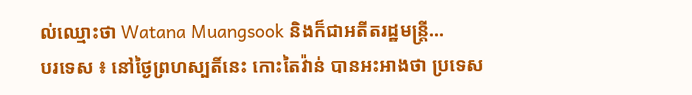ល់ឈ្មោះថា Watana Muangsook និងក៏ជាអតីតរដ្ឋមន្ត្រី...
បរទេស ៖ នៅថ្ងៃព្រហស្បតិ៍នេះ កោះតៃវ៉ាន់ បានអះអាងថា ប្រទេស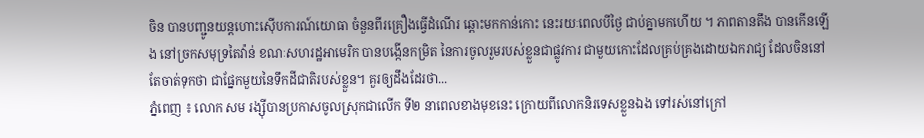ចិន បានបញ្ជូនយន្តហោះស៊ើបការណ៍យោធា ចំនួនពីរគ្រឿងធ្វើដំណើរ ឆ្ពោះមកកាន់កោះ នេះរយៈពេលបីថ្ងៃ ជាប់គ្នាមកហើយ ។ ភាពតានតឹង បានកើនឡើង នៅច្រកសមុទ្រតៃវ៉ាន់ ខណៈសហរដ្ឋអាមេរិក បានបង្កើនកម្រិត នៃការចូលរួមរបស់ខ្លួនជាផ្លូវការ ជាមួយកោះដែលគ្រប់គ្រងដោយឯករាជ្យ ដែលចិននៅតែចាត់ទុកថា ជាផ្នែកមួយនៃទឹកដីជាតិរបស់ខ្លួន។ គួរឲ្យដឹងដែរថា...
ភ្នំពេញ ៖ លោក សម រង្ស៊ីបានប្រកាសចូលស្រុកជាលើក ទី២ នាពេលខាងមុខនេះ ក្រោយពីលោកនិរទេសខ្លួនឯង ទៅរស់នៅក្រៅ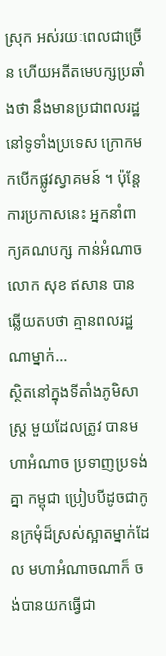ស្រុក អស់រយៈពេលជាច្រើន ហើយអតីតមេបក្សប្រឆាំងថា នឹងមានប្រជាពលរដ្ឋនៅទូទាំងប្រទេស ក្រោកមកបើកផ្លូវស្វាគមន៍ ។ ប៉ុន្តែការប្រកាសនេះ អ្នកនាំពាក្យគណបក្ស កាន់អំណាច លោក សុខ ឥសាន បានឆ្លើយតបថា គ្មានពលរដ្ឋណាម្នាក់...
ស្ថិតនៅក្នុងទីតាំងភូមិសាស្ត្រ មួយដែលត្រូវ បានមហាអំណាច ប្រទាញប្រទង់គ្នា កម្ពុជា ប្រៀបបីដូចជាកូនក្រមុំដ៏ស្រស់ស្អាតម្នាក់ដែល មហាអំណាចណាក៏ ចង់បានយកធ្វើជា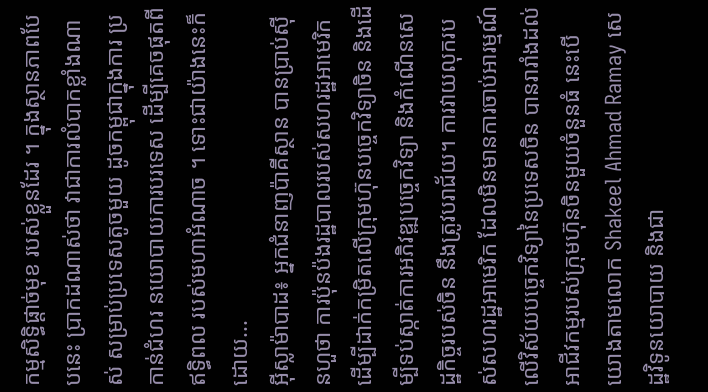កម្មសិទ្ធិផ្តាច់មុខ របស់ខ្លួនដែរ ។ ក្នុងស្ថានភាពបែបនេះ ប្រាកដណាស់ថា វាជាការលំបាកខ្លាំងណាស់ សម្រាប់ប្រទេសតូចមួយ ដូចកម្ពុជាក្នុងការ ប្រកាន់ជំហរ នយោបាយការបរទេស ដើម្បីគេចផុតពី ឥទ្ធិពល របស់មហាអំណាច ។ ទោះជាយ៉ាងនេះក៏ដោយ...
អ៊ីស្លាម៉ាបាដ៖ អ្នកជំនាញប៉ាគីស្ថាន បានប្រាប់ស៊ីនហួថា ការប៉ុនប៉ងរដ្ឋបាលរបស់សហរដ្ឋអាមេរិក ដើម្បីដាក់កម្រិតលើក្រុមហ៊ុនបច្ចេកវិទ្យាចិន និងដើម្បីទប់ស្កាត់ការអភិវឌ្ឍបច្ចេកវិទ្យា និងកំណើនសេដ្ឋកិច្ចរបស់ចិន នឹងត្រូវបរាជ័យ។ ការវាយលុករបស់សហរដ្ឋអាមេរិក ដែលមិនមានការចាប់អារម្មណ៍ លើវិស័យបច្ចេកវិទ្យានៃប្រទេសចិន បានរារាំងដល់អាជីវកម្មរបស់ក្រុមហ៊ុនចិនមួយចំនួនធំ នេះបើយោងតាមលោក Shakeel Ahmad Ramay សេដ្ឋវិទូនយោបាយ និងជា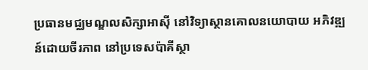ប្រធានមជ្ឈមណ្ឌលសិក្សាអាស៊ី នៅវិទ្យាស្ថានគោលនយោបាយ អភិវឌ្ឍន៍ដោយចីរភាព នៅប្រទេសប៉ាគីស្ថា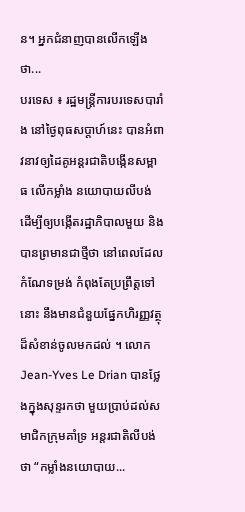ន។ អ្នកជំនាញបានលើកឡើងថា...
បរទេស ៖ រដ្ឋមន្ត្រីការបរទេសបារាំង នៅថ្ងៃពុធសប្ដាហ៍នេះ បានអំពាវនាវឲ្យដៃគូអន្តរជាតិបង្កើនសម្ពាធ លើកម្លាំង នយោបាយលីបង់ ដើម្បីឲ្យបង្កើតរដ្ឋាភិបាលមួយ និងបានព្រមានជាថ្មីថា នៅពេលដែលកំណែទម្រង់ កំពុងតែប្រព្រឹត្តទៅនោះ នឹងមានជំនួយផ្នែកហិរញ្ញវត្ថុ ដ៏សំខាន់ចូលមកដល់ ។ លោក Jean-Yves Le Drian បានថ្លែងក្នុងសុន្ទរកថា មួយប្រាប់ដល់សមាជិកក្រុមគាំទ្រ អន្តរជាតិលីបង់ថា “កម្លាំងនយោបាយ...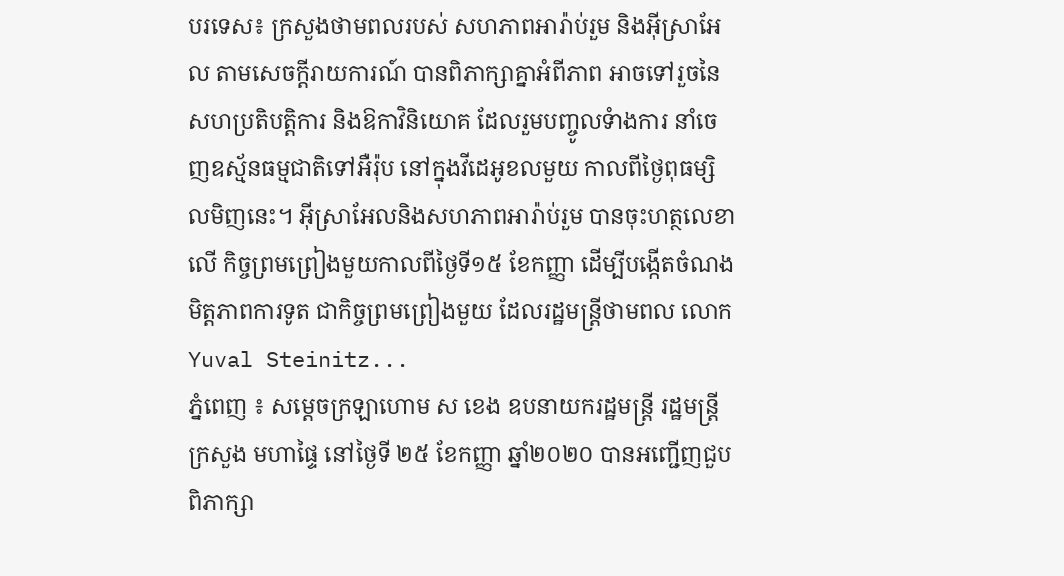បរទេស៖ ក្រសួងថាមពលរបស់ សហភាពអារ៉ាប់រួម និងអ៊ីស្រាអែល តាមសេចក្តីរាយការណ៍ បានពិភាក្សាគ្នាអំពីភាព អាចទៅរួចនៃសហប្រតិបត្តិការ និងឱកាវិនិយោគ ដែលរួមបញ្ចូលទំាងការ នាំចេញឧស្ម័នធម្មជាតិទៅអឺរ៉ុប នៅក្នុងវីដេអូខលមួយ កាលពីថ្ងៃពុធម្សិលមិញនេះ។ អ៊ីស្រាអែលនិងសហភាពអារ៉ាប់រួម បានចុះហត្ថលេខាលើ កិច្ចព្រមព្រៀងមួយកាលពីថ្ងៃទី១៥ ខែកញ្ញា ដើម្បីបង្កើតចំណងមិត្តភាពការទូត ជាកិច្ចព្រមព្រៀងមួយ ដែលរដ្ឋមន្ត្រីថាមពល លោក Yuval Steinitz...
ភ្នំពេញ ៖ សម្ដេចក្រឡាហោម ស ខេង ឧបនាយករដ្ឋមន្ត្រី រដ្ឋមន្ត្រីក្រសួង មហាផ្ទៃ នៅថ្ងៃទី ២៥ ខែកញ្ញា ឆ្នាំ២០២០ បានអញ្ជើញជួបពិភាក្សា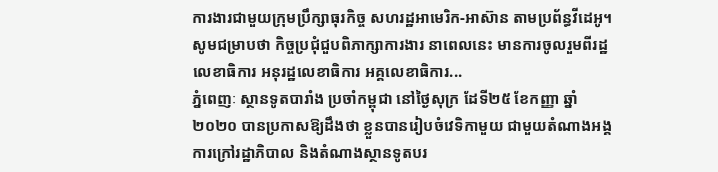ការងារជាមួយក្រុមប្រឹក្សាធុរកិច្ច សហរដ្ឋអាមេរិក-អាស៊ាន តាមប្រព័ន្ធវីដេអូ។ សូមជម្រាបថា កិច្ចប្រជុំជួបពិភាក្សាការងារ នាពេលនេះ មានការចូលរួមពីរដ្ឋលេខាធិការ អនុរដ្ឋលេខាធិការ អគ្គលេខាធិការ...
ភ្នំពេញៈ ស្ថានទូតបារាំង ប្រចាំកម្ពុជា នៅថ្ងៃសុក្រ ដែទី២៥ ខែកញ្ញា ឆ្នាំ២០២០ បានប្រកាសឱ្យដឹងថា ខ្លួនបានរៀបចំវេទិកាមួយ ជាមួយតំណាងអង្គការក្រៅរដ្ឋាភិបាល និងតំណាងស្ថានទូតបរ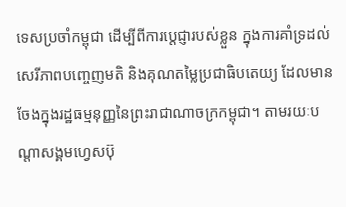ទេសប្រចាំកម្ពុជា ដើម្បីពីការប្តេជ្ញារបស់ខ្លួន ក្នុងការគាំទ្រដល់សេរីភាពបញ្ចេញមតិ និងគុណតម្លៃប្រជាធិបតេយ្យ ដែលមានចែងក្នុងរដ្ឋធម្មនុញ្ញនៃព្រះរាជាណាចក្រកម្ពុជា។ តាមរយៈបណ្តាសង្គមហ្វេសប៊ុ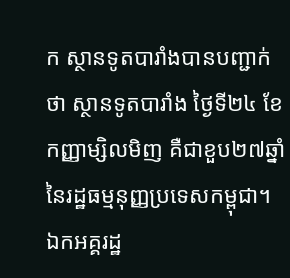ក ស្ថានទូតបារាំងបានបញ្ជាក់ថា ស្ថានទូតបារាំង ថ្ងៃទី២៤ ខែកញ្ញាម្សិលមិញ គឺជាខួប២៧ឆ្នាំនៃរដ្ឋធម្មនុញ្ញប្រទេសកម្ពុជា។ ឯកអគ្គរដ្ឋ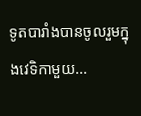ទូតបារាំងបានចូលរួមក្នុងវេទិកាមួយ...